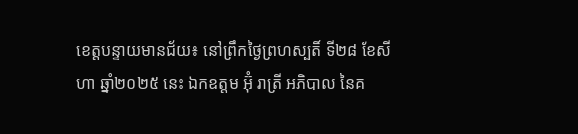ខេត្តបន្ទាយមានជ័យ៖ នៅព្រឹកថ្ងៃព្រហស្បតិ៍ ទី២៨ ខែសីហា ឆ្នាំ២០២៥ នេះ ឯកឧត្តម អ៊ុំ រាត្រី អភិបាល នៃគ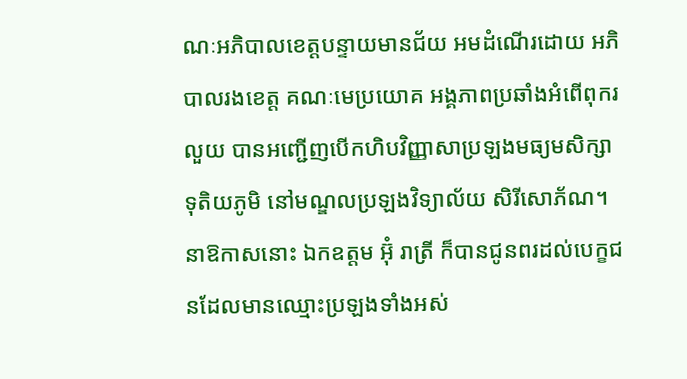ណៈអភិបាលខេត្តបន្ទាយមានជ័យ អមដំណើរដោយ អភិបាលរងខេត្ត គណៈមេប្រយោគ អង្គភាពប្រឆាំងអំពើពុករលួយ បានអញ្ជើញបើកហិបវិញ្ញាសាប្រឡងមធ្យមសិក្សាទុតិយភូមិ នៅមណ្ឌលប្រឡងវិទ្យាល័យ សិរីសោភ័ណ។
នាឱកាសនោះ ឯកឧត្ដម អ៊ុំ រាត្រី ក៏បានជូនពរដល់បេក្ខជនដែលមានឈ្មោះប្រឡងទាំងអស់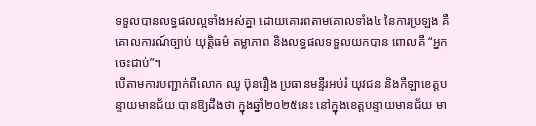ទទួលបានលទ្ធផលល្អទាំងអស់គ្នា ដោយគោរពតាមគោលទាំង៤ នៃការប្រឡង គឺគោលការណ៍ច្បាប់ យុត្តិធម៌ តម្លាភាព និងលទ្ធផលទទួលយកបាន ពោលគឺ “អ្នកចេះជាប់”។
បើតាមការបញ្ជាក់ពីលោក ឈូ ប៊ុនរឿង ប្រធានមន្ទីរអប់រំ យុវជន និងកីឡាខេត្តបន្ទាយមានជ័យ បានឱ្យដឹងថា ក្នុងឆ្នាំ២០២៥នេះ នៅក្នុងខេត្តបន្ទាយមានជ័យ មា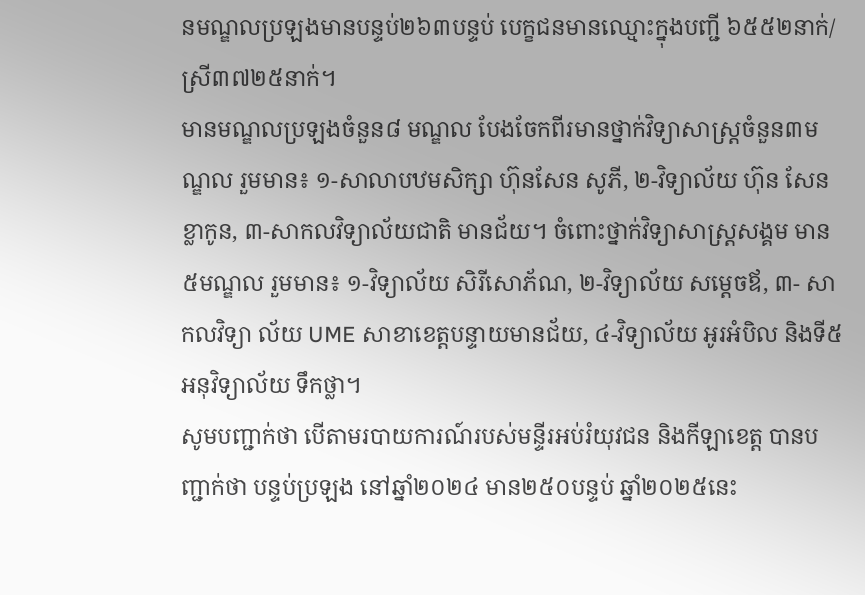នមណ្ឌលប្រឡងមានបន្ទប់២៦៣បន្ទប់ បេក្ខជនមានឈ្មោះក្នុងបញ្ជី ៦៥៥២នាក់/ស្រី៣៧២៥នាក់។
មានមណ្ឌលប្រឡងចំនួន៨ មណ្ឌល បែងចែកពីរមានថ្នាក់វិទ្យាសាស្ត្រចំនួន៣មណ្ឌល រួមមាន៖ ១-សាលាបឋមសិក្សា ហ៊ុនសែន សូភី, ២-វិទ្យាល័យ ហ៊ុន សែន ខ្លាកូន, ៣-សាកលវិទ្យាល័យជាតិ មានជ័យ។ ចំពោះថ្នាក់វិទ្យាសាស្ត្រសង្គម មាន៥មណ្ឌល រួមមាន៖ ១-វិទ្យាល័យ សិរីសោភ័ណ, ២-វិទ្យាល័យ សម្តេចឪ, ៣- សាកលវិទ្យា ល័យ UME សាខាខេត្តបន្ទាយមានជ័យ, ៤-វិទ្យាល័យ អូរអំបិល និងទី៥ អនុវិទ្យាល័យ ទឹកថ្លា។
សូមបញ្ជាក់ថា បើតាមរបាយការណ៍របស់មន្ទីរអប់រំយុវជន និងកីឡាខេត្ត បានបញ្ជាក់ថា បន្ទប់ប្រឡង នៅឆ្នាំ២០២៤ មាន២៥០បន្ទប់ ឆ្នាំ២០២៥នេះ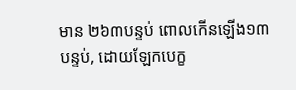មាន ២៦៣បន្ទប់ ពោលកើនឡើង១៣បន្ទប់, ដោយឡែកបេក្ខ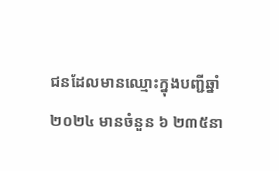ជនដែលមានឈ្មោះក្នុងបញ្ជីឆ្នាំ២០២៤ មានចំនួន ៦ ២៣៥នា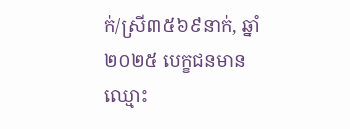ក់/ស្រី៣៥៦៩នាក់, ឆ្នាំ២០២៥ បេក្ខជនមានឈ្មោះ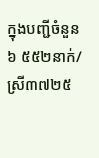ក្នុងបញ្ជីចំនួន ៦ ៥៥២នាក់/ស្រី៣៧២៥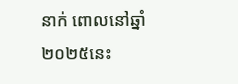នាក់ ពោលនៅឆ្នាំ២០២៥នេះ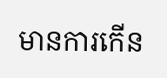មានការកើន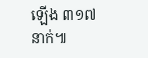ឡើង ៣១៧នាក់៕